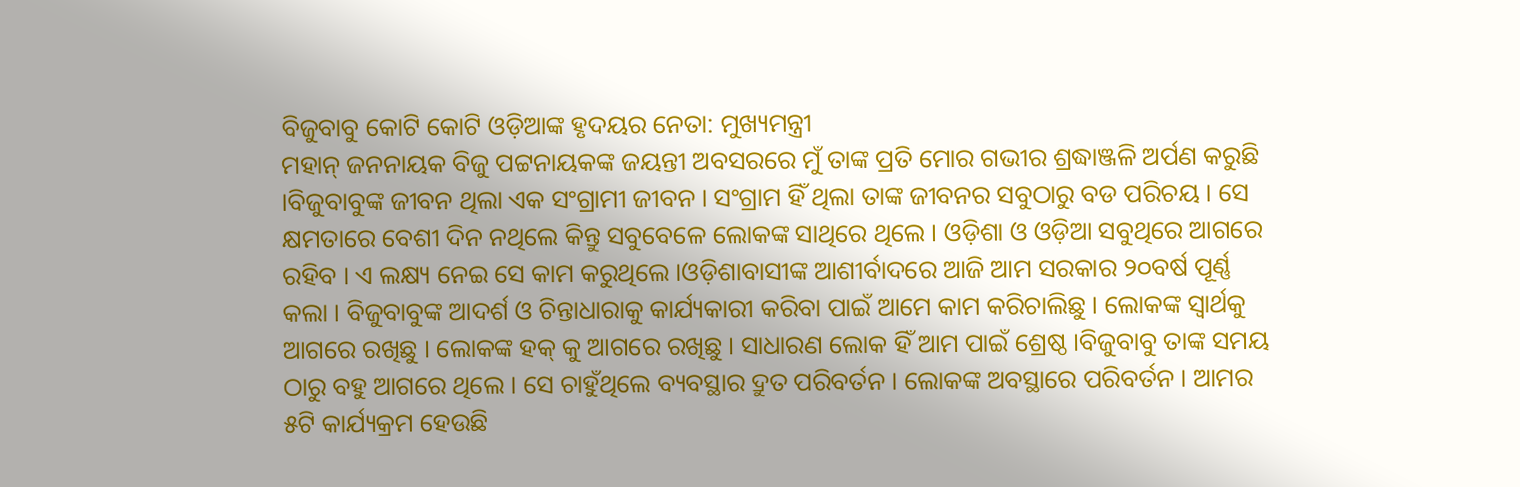ବିଜୁବାବୁ କୋଟି କୋଟି ଓଡ଼ିଆଙ୍କ ହୃଦୟର ନେତା: ମୁଖ୍ୟମନ୍ତ୍ରୀ
ମହାନ୍ ଜନନାୟକ ବିଜୁ ପଟ୍ଟନାୟକଙ୍କ ଜୟନ୍ତୀ ଅବସରରେ ମୁଁ ତାଙ୍କ ପ୍ରତି ମୋର ଗଭୀର ଶ୍ରଦ୍ଧାଞ୍ଜଳି ଅର୍ପଣ କରୁଛି ।ବିଜୁବାବୁଙ୍କ ଜୀବନ ଥିଲା ଏକ ସଂଗ୍ରାମୀ ଜୀବନ । ସଂଗ୍ରାମ ହିଁ ଥିଲା ତାଙ୍କ ଜୀବନର ସବୁଠାରୁ ବଡ ପରିଚୟ । ସେ କ୍ଷମତାରେ ବେଶୀ ଦିନ ନଥିଲେ କିନ୍ତୁ ସବୁବେଳେ ଲୋକଙ୍କ ସାଥିରେ ଥିଲେ । ଓଡ଼ିଶା ଓ ଓଡ଼ିଆ ସବୁଥିରେ ଆଗରେ ରହିବ । ଏ ଲକ୍ଷ୍ୟ ନେଇ ସେ କାମ କରୁଥିଲେ ।ଓଡ଼ିଶାବାସୀଙ୍କ ଆଶୀର୍ବାଦରେ ଆଜି ଆମ ସରକାର ୨୦ବର୍ଷ ପୂର୍ଣ୍ଣ କଲା । ବିଜୁବାବୁଙ୍କ ଆଦର୍ଶ ଓ ଚିନ୍ତାଧାରାକୁ କାର୍ଯ୍ୟକାରୀ କରିବା ପାଇଁ ଆମେ କାମ କରିଚାଲିଛୁ । ଲୋକଙ୍କ ସ୍ୱାର୍ଥକୁ ଆଗରେ ରଖିଛୁ । ଲୋକଙ୍କ ହକ୍ କୁ ଆଗରେ ରଖିଛୁ । ସାଧାରଣ ଲୋକ ହିଁ ଆମ ପାଇଁ ଶ୍ରେଷ୍ଠ ।ବିଜୁବାବୁ ତାଙ୍କ ସମୟ ଠାରୁ ବହୁ ଆଗରେ ଥିଲେ । ସେ ଚାହୁଁଥିଲେ ବ୍ୟବସ୍ଥାର ଦ୍ରୁତ ପରିବର୍ତନ । ଲୋକଙ୍କ ଅବସ୍ଥାରେ ପରିବର୍ତନ । ଆମର ୫ଟି କାର୍ଯ୍ୟକ୍ରମ ହେଉଛି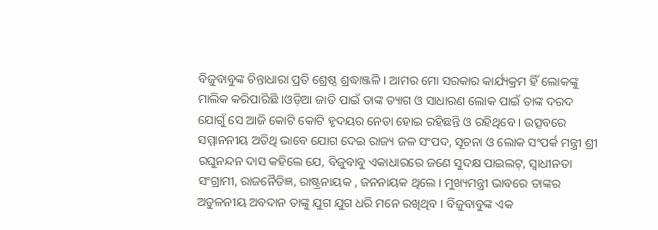ବିଜୁବାବୁଙ୍କ ଚିନ୍ତାଧାରା ପ୍ରତି ଶ୍ରେଷ୍ଠ ଶ୍ରଦ୍ଧାଞ୍ଜଳି । ଆମର ମୋ ସରକାର କାର୍ଯ୍ୟକ୍ରମ ହିଁ ଲୋକଙ୍କୁ ମାଲିକ କରିପାରିଛି ।ଓଡ଼ିଆ ଜାତି ପାଇଁ ତାଙ୍କ ତ୍ୟାଗ ଓ ସାଧାରଣ ଲୋକ ପାଇଁ ତାଙ୍କ ଦରଦ ଯୋଗୁଁ ସେ ଆଜି କୋଟି କୋଟି ହୃଦୟର ନେତା ହୋଇ ରହିଛନ୍ତି ଓ ରହିଥିବେ । ଉତ୍ସବରେ ସମ୍ମାନନୀୟ ଅତିଥି ଭାବେ ଯୋଗ ଦେଇ ରାଜ୍ୟ ଜଳ ସଂପଦ, ସୂଚନା ଓ ଲୋକ ସଂପର୍କ ମନ୍ତ୍ରୀ ଶ୍ରୀ ରଘୁନନ୍ଦନ ଦାସ କହିଲେ ଯେ, ବିଜୁବାବୁ ଏକାଧାରରେ ଜଣେ ସୁଦକ୍ଷ ପାଇଲଟ୍, ସ୍ୱାଧୀନତା ସଂଗ୍ରାମୀ, ରାଜନୈତିଜ୍ଞ, ରାଷ୍ଟ୍ରନାୟକ , ଜନନାୟକ ଥିଲେ । ମୁଖ୍ୟମନ୍ତ୍ରୀ ଭାବରେ ତାଙ୍କର ଅତୁଳନୀୟ ଅବଦାନ ତାଙ୍କୁ ଯୁଗ ଯୁଗ ଧରି ମନେ ରଖିଥିବ । ବିଜୁବାବୁଙ୍କ ଏକ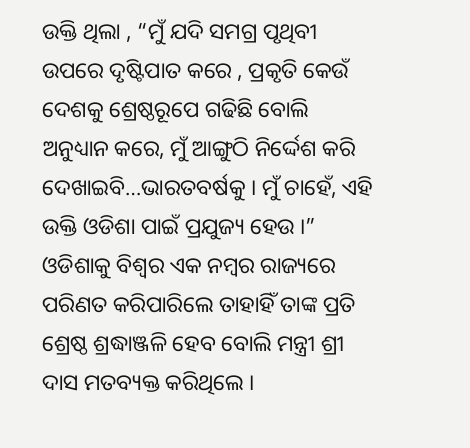ଉକ୍ତି ଥିଲା , “ମୁଁ ଯଦି ସମଗ୍ର ପୃଥିବୀ ଉପରେ ଦୃଷ୍ଟିପାତ କରେ , ପ୍ରକୃତି କେଉଁ ଦେଶକୁ ଶ୍ରେଷ୍ଠରୂପେ ଗଢିଛି ବୋଲି ଅନୁଧ୍ୟାନ କରେ, ମୁଁ ଆଙ୍ଗୁଠି ନିର୍ଦ୍ଦେଶ କରି ଦେଖାଇବି…ଭାରତବର୍ଷକୁ । ମୁଁ ଚାହେଁ, ଏହି
ଉକ୍ତି ଓଡିଶା ପାଇଁ ପ୍ରଯୁଜ୍ୟ ହେଉ ।” ଓଡିଶାକୁ ବିଶ୍ୱର ଏକ ନମ୍ବର ରାଜ୍ୟରେ ପରିଣତ କରିପାରିଲେ ତାହାହିଁ ତାଙ୍କ ପ୍ରତି ଶ୍ରେଷ୍ଠ ଶ୍ରଦ୍ଧାଞ୍ଜଳି ହେବ ବୋଲି ମନ୍ତ୍ରୀ ଶ୍ରୀ ଦାସ ମତବ୍ୟକ୍ତ କରିଥିଲେ ।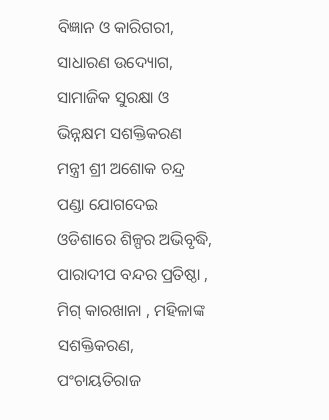ବିଜ୍ଞାନ ଓ କାରିଗରୀ, ସାଧାରଣ ଉଦ୍ୟୋଗ, ସାମାଜିକ ସୁରକ୍ଷା ଓ ଭିନ୍ନକ୍ଷମ ସଶକ୍ତିକରଣ ମନ୍ତ୍ରୀ ଶ୍ରୀ ଅଶୋକ ଚନ୍ଦ୍ର ପଣ୍ଡା ଯୋଗଦେଇ ଓଡିଶାରେ ଶିଳ୍ପର ଅଭିବୃଦ୍ଧି, ପାରାଦୀପ ବନ୍ଦର ପ୍ରତିଷ୍ଠା , ମିଗ୍ କାରଖାନା , ମହିଳାଙ୍କ ସଶକ୍ତିକରଣ, ପଂଚାୟତିରାଜ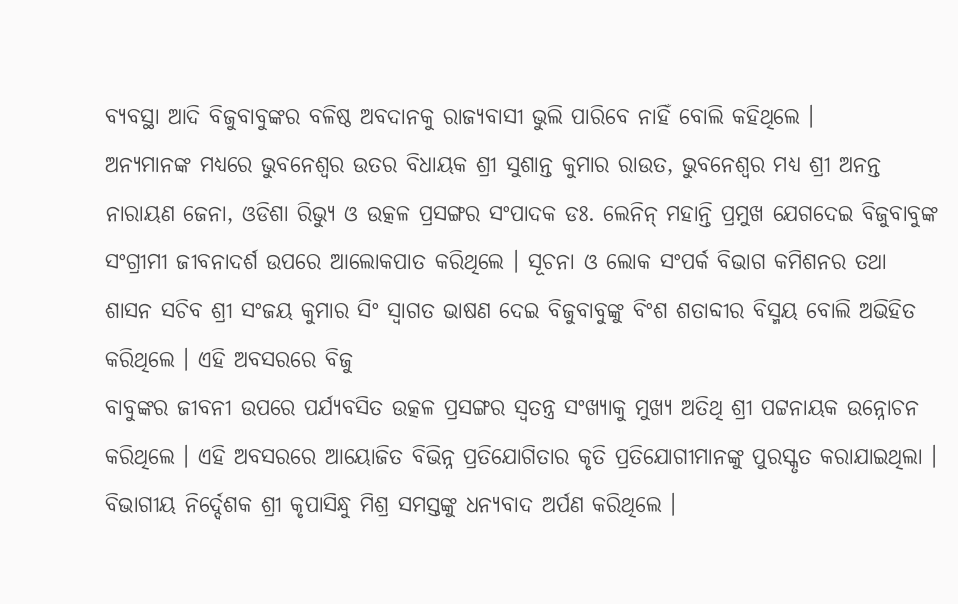ବ୍ୟବସ୍ଥା ଆଦି ବିଜୁବାବୁଙ୍କର ବଳିଷ୍ଠ ଅବଦାନକୁ ରାଜ୍ୟବାସୀ ଭୁଲି ପାରିବେ ନାହିଁ ବୋଲି କହିଥିଲେ ।
ଅନ୍ୟମାନଙ୍କ ମଧ୍ୟରେ ଭୁବନେଶ୍ୱର ଉତର ବିଧାୟକ ଶ୍ରୀ ସୁଶାନ୍ତ କୁମାର ରାଉତ, ଭୁବନେଶ୍ୱର ମଧ୍ୟ ଶ୍ରୀ ଅନନ୍ତ ନାରାୟଣ ଜେନା, ଓଡିଶା ରିଭ୍ୟୁ ଓ ଉତ୍କଳ ପ୍ରସଙ୍ଗର ସଂପାଦକ ଡଃ. ଲେନିନ୍ ମହାନ୍ତି ପ୍ରମୁଖ ଯେଗଦେଇ ବିଜୁବାବୁଙ୍କ ସଂଗ୍ରୀମୀ ଜୀବନାଦର୍ଶ ଉପରେ ଆଲୋକପାତ କରିଥିଲେ । ସୂଚନା ଓ ଲୋକ ସଂପର୍କ ବିଭାଗ କମିଶନର ତଥା
ଶାସନ ସଚିବ ଶ୍ରୀ ସଂଜୟ କୁମାର ସିଂ ସ୍ୱାଗତ ଭାଷଣ ଦେଇ ବିଜୁବାବୁଙ୍କୁ ବିଂଶ ଶତାବ୍ଦୀର ବିସ୍ମୟ ବୋଲି ଅଭିହିତ କରିଥିଲେ । ଏହି ଅବସରରେ ବିଜୁ
ବାବୁଙ୍କର ଜୀବନୀ ଉପରେ ପର୍ଯ୍ୟବସିତ ଉତ୍କଳ ପ୍ରସଙ୍ଗର ସ୍ୱତନ୍ତ୍ର ସଂଖ୍ୟାକୁ ମୁଖ୍ୟ ଅତିଥି ଶ୍ରୀ ପଟ୍ଟନାୟକ ଉନ୍ନୋଚନ କରିଥିଲେ । ଏହି ଅବସରରେ ଆୟୋଜିତ ବିଭିନ୍ନ ପ୍ରତିଯୋଗିତାର କୃତି ପ୍ରତିଯୋଗୀମାନଙ୍କୁ ପୁରସ୍କୃତ କରାଯାଇଥିଲା । ବିଭାଗୀୟ ନିର୍ଦ୍ଦେଶକ ଶ୍ରୀ କୃପାସିନ୍ଧୁ ମିଶ୍ର ସମସ୍ତଙ୍କୁ ଧନ୍ୟବାଦ ଅର୍ପଣ କରିଥିଲେ ।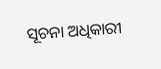ସୂଚନା ଅଧିକାରୀ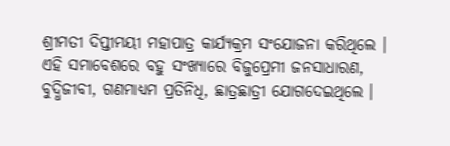ଶ୍ରୀମତୀ ଦିପ୍ତୀମୟୀ ମହାପାତ୍ର କାର୍ଯ୍ୟକ୍ରମ ସଂଯୋଜନା କରିଥିଲେ । ଏହି ସମାବେଶରେ ବହୁ ସଂଖ୍ୟାରେ ବିଜୁପ୍ରେମୀ ଜନସାଧାରଣ, ବୁଦ୍ଧିଜୀବୀ, ଗଣମାଧ୍ୟମ ପ୍ରତିନିଧି, ଛାତ୍ରଛାତ୍ରୀ ଯୋଗଦେଇଥିଲେ ।